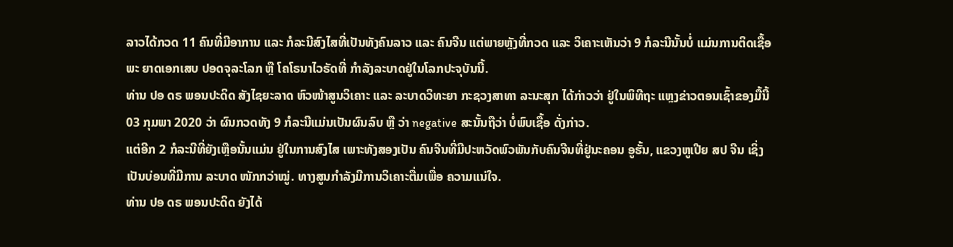ລາວໄດ້ກວດ 11 ຄົນທີ່ມີອາການ ແລະ ກໍລະນີສົງໄສທີ່ເປັນທັງຄົນລາວ ແລະ ຄົນຈີນ ແຕ່ພາຍຫຼັງທີ່ກວດ ແລະ ວິເຄາະເຫັນວ່າ 9 ກໍລະນີນັ້ນບໍ່ ແມ່ນການຕິດເຊື້ອພະ ຍາດເອກເສບ ປອດຈຸລະໂລກ ຫຼື ໂຄໂຣນາໄວຣັດທີ່ ກຳລັງລະບາດຢູ່ໃນໂລກປະຈຸບັນນີ້.
ທ່ານ ປອ ດຣ ພອນປະດິດ ສັງໄຊຍະລາດ ຫົວໜ້າສູນວິເຄາະ ແລະ ລະບາດວິທະຍາ ກະຊວງສາທາ ລະນະສຸກ ໄດ້ກ່າວວ່າ ຢູ່ໃນພິທີຖະ ແຫຼງຂ່າວຕອນເຊົ້າຂອງມື້ນີ້ 03 ກຸມພາ 2020 ວ່າ ຜົນກວດທັງ 9 ກໍລະນີແມ່ນເປັນຜົນລົບ ຫຼື ວ່າ negative ສະນັ້ນຖືວ່າ ບໍ່ພົບເຊື້ອ ດັ່ງກ່າວ.
ແຕ່ອີກ 2 ກໍລະນີທີ່ຍັງເຫຼືອນັ້ນແມ່ນ ຢູ່ໃນການສົງໄສ ເພາະທັງສອງເປັນ ຄົນຈີນທີ່ມີປະຫວັດພົວພັນກັບຄົນຈີນທີ່ຢູ່ນະຄອນ ອູຮັ້ນ, ແຂວງຫູເປີຍ ສປ ຈີນ ເຊິ່ງເປັນບ່ອນທີ່ມີການ ລະບາດ ໜັກກວ່າໝູ່. ທາງສູນກຳລັງມີການວິເຄາະຕື່ມເພື່ອ ຄວາມແນ່ໃຈ.
ທ່ານ ປອ ດຣ ພອນປະດິດ ຍັງໄດ້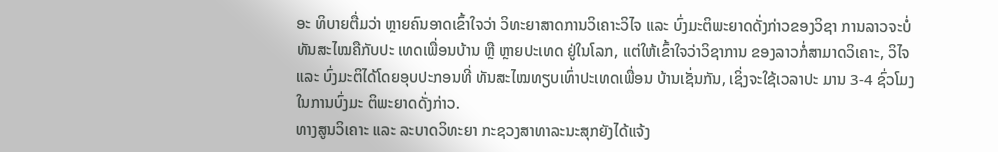ອະ ທິບາຍຕື່ມວ່າ ຫຼາຍຄົນອາດເຂົ້າໃຈວ່າ ວິທະຍາສາດການວິເຄາະວິໄຈ ແລະ ບົ່ງມະຕິພະຍາດດັ່ງກ່າວຂອງວິຊາ ການລາວຈະບໍ່ທັນສະໄໝຄືກັບປະ ເທດເພື່ອນບ້ານ ຫຼື ຫຼາຍປະເທດ ຢູ່ໃນໂລກ, ແຕ່ໃຫ້ເຂົ້າໃຈວ່າວິຊາການ ຂອງລາວກໍ່ສາມາດວິເຄາະ, ວິໄຈ ແລະ ບົ່ງມະຕິໄດ້ໂດຍອຸບປະກອນທີ່ ທັນສະໄໝທຽບເທົ່າປະເທດເພື່ອນ ບ້ານເຊັ່ນກັນ, ເຊິ່ງຈະໃຊ້ເວລາປະ ມານ 3-4 ຊົ່ວໂມງໃນການບົ່ງມະ ຕິພະຍາດດັ່ງກ່າວ.
ທາງສູນວິເຄາະ ແລະ ລະບາດວິທະຍາ ກະຊວງສາທາລະນະສຸກຍັງໄດ້ແຈ້ງ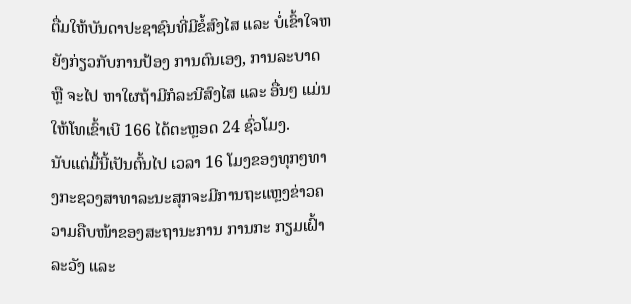ຕື່ມໃຫ້ບັນດາປະຊາຊົນທີ່ມີຂໍ້ສົງໄສ ແລະ ບໍ່ເຂົ້າໃຈຫຍັງກ່ຽວກັບການປ້ອງ ການຕົນເອງ, ການລະບາດ ຫຼື ຈະໄປ ຫາໃຜຖ້າມີກໍລະນີສົງໄສ ແລະ ອື່ນໆ ແມ່ນໃຫ້ໂທເຂົ້າເບີ 166 ໄດ້ຕະຫຼອດ 24 ຊົ່ວໂມງ.
ນັບແຕ່ມື້ນີ້ເປັນຕົ້ນໄປ ເວລາ 16 ໂມງຂອງທຸກໆທາງກະຊວງສາທາລະນະສຸກຈະມີການຖະແຫຼງຂ່າວຄວາມຄືບໜ້າຂອງສະຖານະການ ການກະ ກຽມເຝົ້າລະວັງ ແລະ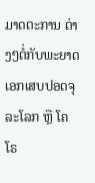ມາດຕະການ ຕ່າງໆຕໍ່ກັບພະຍາດເອກເສບປອດຈຸ ລະໂລກ ຫຼື ໂຄໂຣ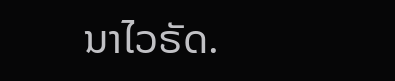ນາໄວຣັດ.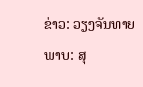ຂ່າວ: ວຽງຈັນທາຍ
ພາບ: ສຸ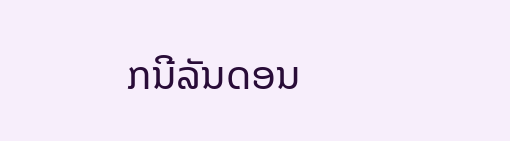ກນີລັນດອນ